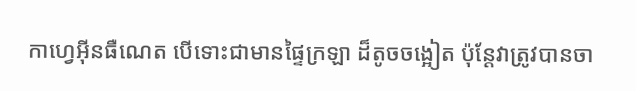កាហ្វេអ៊ីនធឺណេត បើទោះជាមានផ្ទៃក្រឡា ដ៏តូចចង្អៀត ប៉ុន្តែវាត្រូវបានចា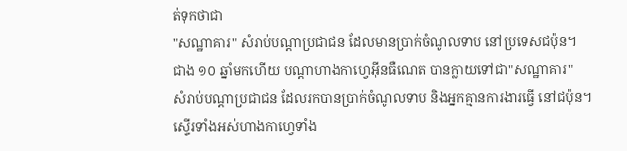ត់ទុកថាជា
"សណ្ឋាគារ" សំរាប់បណ្តាប្រជាជន ដែលមានប្រាក់ចំណូលទាប នៅប្រទេសជប៉ុន។
ជាង ១០ ឆ្នាំមកហើយ បណ្តាហាងកាហ្វេអ៊ីនធឺណេត បានក្លាយទៅជា"សណ្ឋាគារ"
សំរាប់បណ្តាប្រជាជន ដែលរកបានប្រាក់ចំណូលទាប និងអ្នកគ្មានការងារធ្វើ នៅជប៉ុន។
ស្ទើរទាំងអស់ហាងកាហ្វេទាំង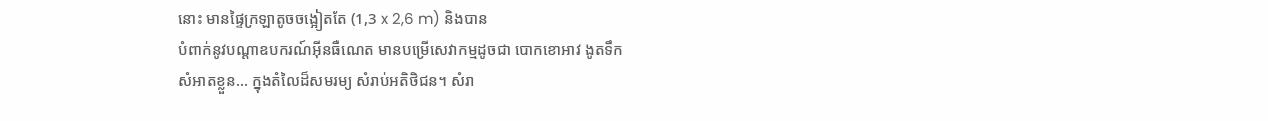នោះ មានផ្ទៃក្រឡាតូចចង្អៀតតែ (1,3 x 2,6 m) និងបាន
បំពាក់នូវបណ្តាឧបករណ៍អ៊ីនធឺណេត មានបម្រើសេវាកម្មដូចជា បោកខោអាវ ងូតទឹក
សំអាតខ្លួន... ក្នុងតំលៃដ៏សមរម្យ សំរាប់អតិថិជន។ សំរា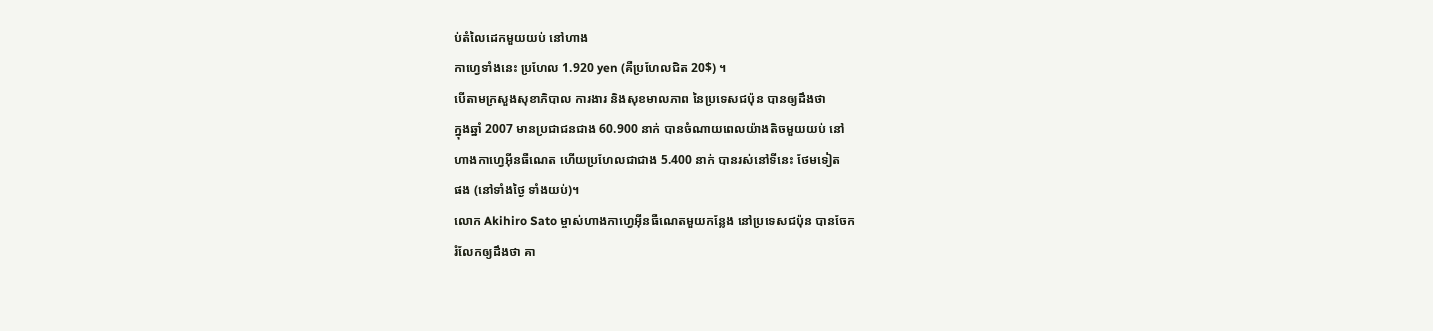ប់តំលៃដេកមួយយប់ នៅហាង
កាហ្វេទាំងនេះ ប្រហែល 1.920 yen (គឺប្រហែលជិត 20$) ។
បើតាមក្រសួងសុខាភិបាល ការងារ និងសុខមាលភាព នៃប្រទេសជប៉ុន បានឲ្យដឹងថា
ក្នុងឆ្នាំ 2007 មានប្រជាជនជាង 60.900 នាក់ បានចំណាយពេលយ៉ាងតិចមួយយប់ នៅ
ហាងកាហ្វេអ៊ីនធឺណេត ហើយប្រហែលជាជាង 5.400 នាក់ បានរស់នៅទីនេះ ថែមទៀត
ផង (នៅទាំងថ្ងៃ ទាំងយប់)។
លោក Akihiro Sato ម្ចាស់ហាងកាហ្វេអ៊ីនធឺណេតមួយកន្លែង នៅប្រទេសជប៉ុន បានចែក
រំលែកឲ្យដឹងថា គា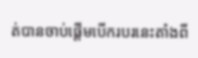ត់បានចាប់ផ្តើមបើករបរនេះតាំងពី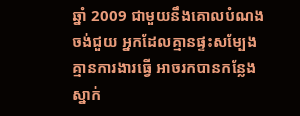ឆ្នាំ 2009 ជាមួយនឹងគោលបំណង
ចង់ជួយ អ្នកដែលគ្មានផ្ទះសម្បែង គ្មានការងារធ្វើ អាចរកបានកន្លែងស្នាក់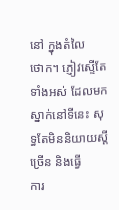នៅ ក្នុងតំលៃ
ថោក។ ភ្ញៀវស្ទើតែទាំងអស់ ដែលមកស្នាក់នៅទីនេះ សុទ្ធតែមិននិយាយស្តីច្រើន និងធ្វើ
ការ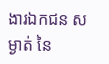ងារឯកជន សម្ងាត់ នៃ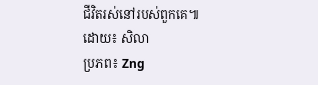ជីវិតរស់នៅរបស់ពួកគេ៕
ដោយ៖ សិលា
ប្រភព៖ Zng